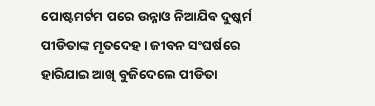ପୋଷ୍ଟମର୍ଟମ ପରେ ଉନ୍ନାଓ ନିଆଯିବ ଦୁଷ୍କର୍ମ ପୀଡିତାଙ୍କ ମୃତଦେହ । ଜୀବନ ସଂଘର୍ଷରେ ହାରିଯାଇ ଆଖି ବୁଜିଦେଲେ ପୀଡିତା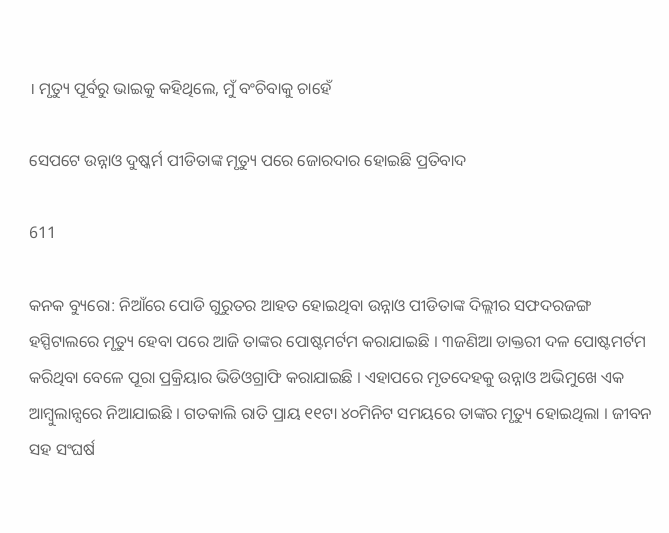। ମୃତ୍ୟୁ ପୂର୍ବରୁ ଭାଇକୁ କହିଥିଲେ, ମୁଁ ବଂଚିବାକୁ ଚାହେଁ

ସେପଟେ ଉନ୍ନାଓ ଦୁଷ୍କର୍ମ ପୀଡିତାଙ୍କ ମୃତ୍ୟୁ ପରେ ଜୋରଦାର ହୋଇଛି ପ୍ରତିବାଦ

611

କନକ ବ୍ୟୁରୋ: ନିଆଁରେ ପୋଡି ଗୁରୁତର ଆହତ ହୋଇଥିବା ଉନ୍ନାଓ ପୀଡିତାଙ୍କ ଦିଲ୍ଲୀର ସଫଦରଜଙ୍ଗ ହସ୍ପିଟାଲରେ ମୃତ୍ୟୁ ହେବା ପରେ ଆଜି ତାଙ୍କର ପୋଷ୍ଟମର୍ଟମ କରାଯାଇଛି । ୩ଜଣିଆ ଡାକ୍ତରୀ ଦଳ ପୋଷ୍ଟମର୍ଟମ କରିଥିବା ବେଳେ ପୂରା ପ୍ରକ୍ରିୟାର ଭିଡିଓଗ୍ରାଫି କରାଯାଇଛି । ଏହାପରେ ମୃତଦେହକୁ ଉନ୍ନାଓ ଅଭିମୁଖେ ଏକ ଆମ୍ବୁଲାନ୍ସରେ ନିଆଯାଇଛି । ଗତକାଲି ରାତି ପ୍ରାୟ ୧୧ଟା ୪୦ମିନିଟ ସମୟରେ ତାଙ୍କର ମୃତ୍ୟୁ ହୋଇଥିଲା । ଜୀବନ ସହ ସଂଘର୍ଷ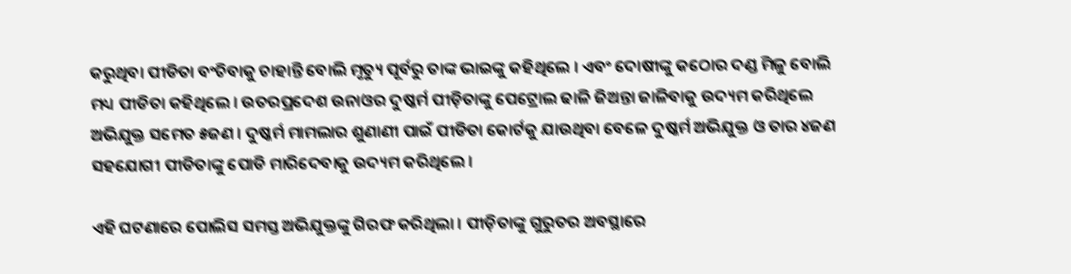କରୁଥିବା ପୀଡିତା ବଂଚିବାକୁ ଚାହାନ୍ତି ବୋଲି ମୃତ୍ୟୁ ପୂର୍ବରୁ ତାଙ୍କ ଭାଇଙ୍କୁ କହିଥିଲେ । ଏବଂ ଦୋଷୀଙ୍କୁ କଠୋର ଦଣ୍ଡ ମିଳୁ ବୋଲି ମଧ୍ୟ ପୀଡିତା କହିଥିଲେ । ଉତରପ୍ରଦେଶ ଉନାଓର ଦୁଷ୍କର୍ମ ପୀଡ଼ିତାଙ୍କୁ ପେଟ୍ରୋଲ ଢାଳି ଜିଅନ୍ତା ଜାଳିବାକୁ ଉଦ୍ୟମ କରିଥିଲେ ଅଭିଯୁକ୍ତ ସମେତ ୫ଜଣ । ଦୁଷ୍କର୍ମ ମାମଲାର ଶୁଣାଣୀ ପାଇଁ ପୀଡିତା କୋର୍ଟକୁ ଯାଉଥିବା ବେଳେ ଦୁଷ୍କର୍ମ ଅଭିଯୁକ୍ତ ଓ ତାର ୪ଜଣ ସହଯୋଗୀ ପୀଡିତାଙ୍କୁ ପୋଡି ମାରିଦେବାକୁ ଉଦ୍ୟମ କରିଥିଲେ ।

ଏହି ଘଟଣାରେ ପୋଲିସ ସମସ୍ତ ଅଭିଯୁକ୍ତଙ୍କୁ ଗିରଫ କରିଥିଲା । ପୀଡ଼ିତାଙ୍କୁ ଗୁରୁତର ଅବସ୍ଥାରେ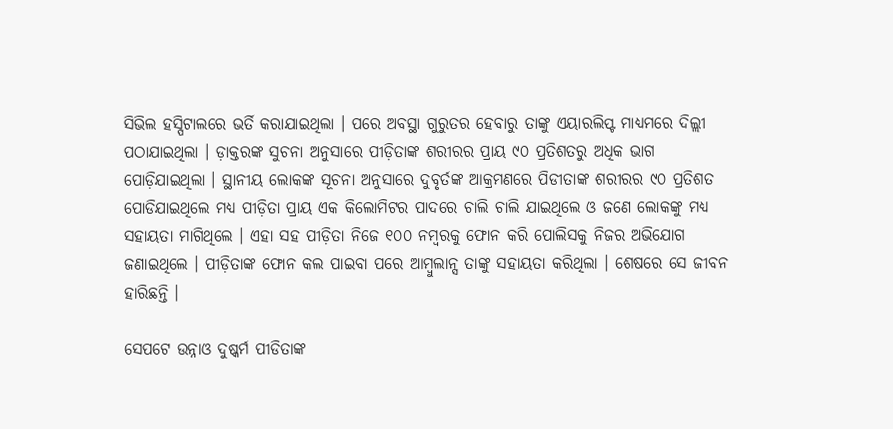ସିଭିଲ ହସ୍ପିଟାଲରେ ଭର୍ତି କରାଯାଇଥିଲା । ପରେ ଅବସ୍ଥା ଗୁରୁତର ହେବାରୁ ତାଙ୍କୁ ଏୟାରଲିପ୍ଟ ମାଧ୍ୟମରେ ଦିଲ୍ଲୀ ପଠାଯାଇଥିଲା । ଡ଼ାକ୍ତରଙ୍କ ସୁଚନା ଅନୁସାରେ ପୀଡ଼ିତାଙ୍କ ଶରୀରର ପ୍ରାୟ ୯୦ ପ୍ରତିଶତରୁ ଅଧିକ ଭାଗ ପୋଡ଼ିଯାଇଥିଲା । ସ୍ଥାନୀୟ ଲୋକଙ୍କ ସୂଚନା ଅନୁସାରେ ଦୁବୃର୍ତଙ୍କ ଆକ୍ରମଣରେ ପିଡୀତାଙ୍କ ଶରୀରର ୯୦ ପ୍ରତିଶତ ପୋଡିଯାଇଥିଲେ ମଧ୍ୟ ପୀଡ଼ିତା ପ୍ରାୟ ଏକ କିଲୋମିଟର ପାଦରେ ଚାଲି ଚାଲି ଯାଇଥିଲେ ଓ ଜଣେ ଲୋକଙ୍କୁ ମଧ୍ୟ ସହାୟତା ମାଗିଥିଲେ । ଏହା ସହ ପୀଡ଼ିତା ନିଜେ ୧୦୦ ନମ୍ବରକୁ ଫୋନ କରି ପୋଲିସକୁ ନିଜର ଅଭିଯୋଗ ଜଣାଇଥିଲେ । ପୀଡ଼ିତାଙ୍କ ଫୋନ କଲ ପାଇବା ପରେ ଆମ୍ବୁଲାନ୍ସ ତାଙ୍କୁ ସହାୟତା କରିଥିଲା । ଶେଷରେ ସେ ଜୀବନ ହାରିଛନ୍ତି ।

ସେପଟେ ଉନ୍ନାଓ ଦୁଷ୍କର୍ମ ପୀଡିତାଙ୍କ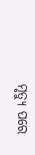ମୃତ୍ୟୁ ପରେ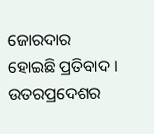ଜୋରଦାର ହୋଇଛି ପ୍ରତିବାଦ । ଉତରପ୍ରଦେଶର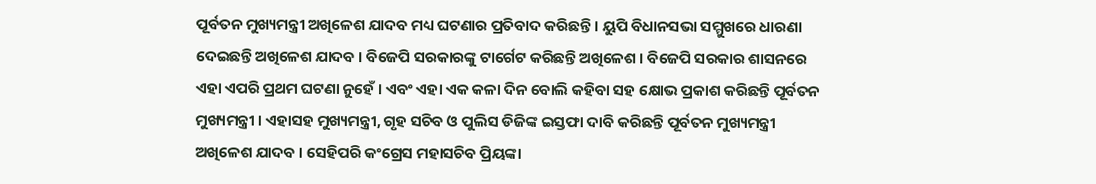ପୂର୍ବତନ ମୁଖ୍ୟମନ୍ତ୍ରୀ ଅଖିଳେଶ ଯାଦବ ମଧ୍ୟ ଘଟଣାର ପ୍ରତିବାଦ କରିଛନ୍ତି । ୟୁପି ବିଧାନସଭା ସମ୍ମୁଖରେ ଧାରଣା ଦେଇଛନ୍ତି ଅଖିଳେଶ ଯାଦବ । ବିଜେପି ସରକାରଙ୍କୁ ଟାର୍ଗେଟ କରିଛନ୍ତି ଅଖିଳେଶ । ବିଜେପି ସରକାର ଶାସନରେ ଏହା ଏପରି ପ୍ରଥମ ଘଟଣା ନୁହେଁ । ଏବଂ ଏହା ଏକ କଳା ଦିନ ବୋଲି କହିବା ସହ କ୍ଷୋଭ ପ୍ରକାଶ କରିଛନ୍ତି ପୂର୍ବତନ ମୁଖ୍ୟମନ୍ତ୍ରୀ । ଏହାସହ ମୁଖ୍ୟମନ୍ତ୍ରୀ, ଗୃହ ସଚିବ ଓ ପୁଲିସ ଡିଜିଙ୍କ ଇସ୍ତଫା ଦାବି କରିଛନ୍ତି ପୂର୍ବତନ ମୁଖ୍ୟମନ୍ତ୍ରୀ ଅଖିଳେଶ ଯାଦବ । ସେହିପରି କଂଗ୍ରେସ ମହାସଚିବ ପ୍ରିୟଙ୍କା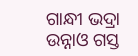ଗାନ୍ଧୀ ଭଦ୍ରା ଉନ୍ନାଓ ଗସ୍ତ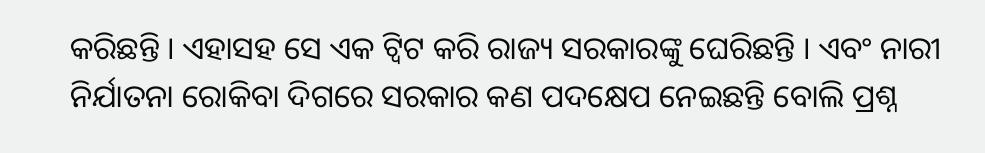କରିଛନ୍ତି । ଏହାସହ ସେ ଏକ ଟ୍ୱିଟ କରି ରାଜ୍ୟ ସରକାରଙ୍କୁ ଘେରିଛନ୍ତି । ଏବଂ ନାରୀ ନିର୍ଯାତନା ରୋକିବା ଦିଗରେ ସରକାର କଣ ପଦକ୍ଷେପ ନେଇଛନ୍ତି ବୋଲି ପ୍ରଶ୍ନ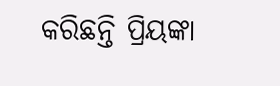କରିଛନ୍ତି ପ୍ରିୟଙ୍କା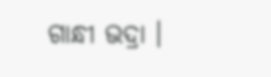ଗାନ୍ଧୀ ଭଦ୍ରା ।